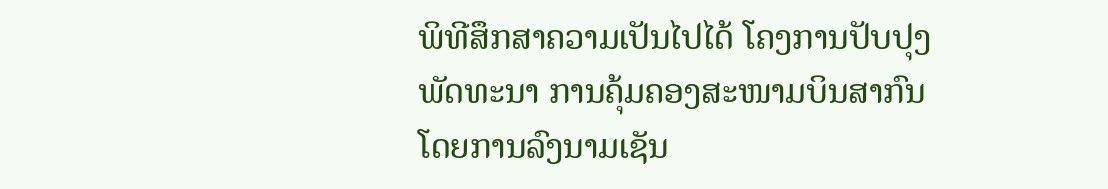ພິທີສຶກສາຄວາມເປັນໄປໄດ້ ໂຄງການປັບປຸງພັດທະນາ ການຄຸ້ມຄອງສະໜາມບິນສາກົນ ໂດຍການລົງນາມເຊັນ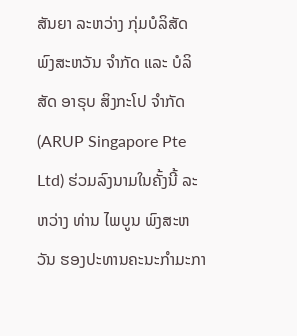ສັນຍາ ລະຫວ່າງ ກຸ່ມບໍລິສັດ ພົງສະຫວັນ ຈໍາກັດ ແລະ ບໍລິສັດ ອາຣຸບ ສິງກະໂປ ຈໍາກັດ (ARUP Singapore Pte Ltd) ຮ່ວມລົງນາມໃນຄັ້ງນີ້ ລະຫວ່າງ ທ່ານ ໄພບູນ ພົງສະຫວັນ ຮອງປະທານຄະນະກຳມະກາ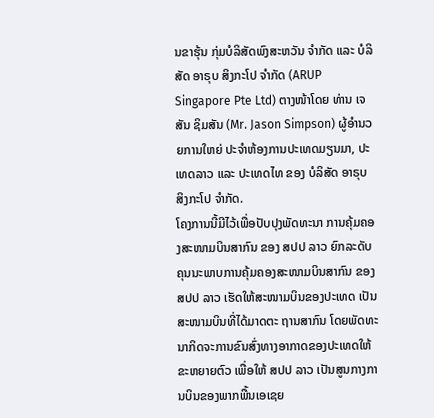ນຂາຮຸ້ນ ກຸ່ມບໍລິສັດພົງສະຫວັນ ຈຳກັດ ແລະ ບໍລິສັດ ອາຣຸບ ສິງກະໂປ ຈໍາກັດ (ARUP Singapore Pte Ltd) ຕາງໜ້າໂດຍ ທ່ານ ເຈສັນ ຊິມສັນ (Mr. Jason Simpson) ຜູ້ອໍານວຍການໃຫຍ່ ປະຈໍາຫ້ອງການປະເທດມຽນມາ, ປະເທດລາວ ແລະ ປະເທດໄທ ຂອງ ບໍລິສັດ ອາຣຸບ ສິງກະໂປ ຈຳກັດ.
ໂຄງການນີ້ມີໄວ້ເພື່ອປັບປຸງພັດທະນາ ການຄຸ້ມຄອງສະໜາມບິນສາກົນ ຂອງ ສປປ ລາວ ຍົກລະດັບຄຸນນະພາບການຄຸ້ມຄອງສະໜາມບິນສາກົນ ຂອງ ສປປ ລາວ ເຮັດໃຫ້ສະໜາມບິນຂອງປະເທດ ເປັນສະໜາມບິນທີ່ໄດ້ມາດຕະ ຖານສາກົນ ໂດຍພັດທະນາກິດຈະການຂົນສົ່ງທາງອາກາດຂອງປະເທດໃຫ້ຂະຫຍາຍຕົວ ເພື່ອໃຫ້ ສປປ ລາວ ເປັນສູນກາງການບິນຂອງພາກພື້ນເອເຊຍ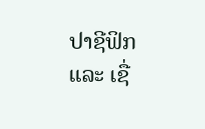ປາຊີຟິກ ແລະ ເຊື່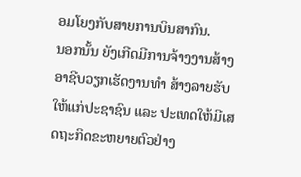ອມໂຍງກັບສາຍການບິນສາກົນ.
ນອກນັ້ນ ຍັງເກີດມີການຈ້າງງານສ້າງອາຊີບວຽກເຮັດງານທໍາ ສ້າງລາຍຮັບໃຫ້ແກ່ປະຊາຊົນ ແລະ ປະເທດໃຫ້ມີເສດຖະກິດຂະຫຍາຍຕົວຢ່າງ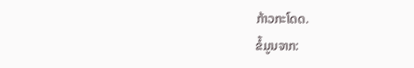ກ້າວກະໂດດ.
ຂໍ້ມູນຈາກ: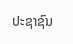ປະຊາຊົນ